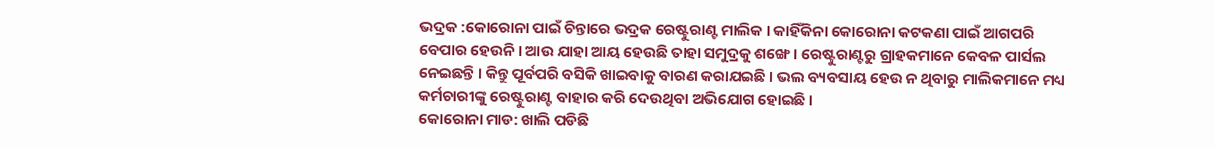ଭଦ୍ରକ :କୋରୋନା ପାଇଁ ଚିନ୍ତାରେ ଭଦ୍ରକ ରେଷ୍ଟୁରାଣ୍ଟ ମାଲିକ । କାହିଁକିନା କୋରୋନା କଟକଣା ପାଇଁ ଆଗପରି ବେପାର ହେଉନି । ଆଉ ଯାହା ଆୟ ହେଉଛି ତାହା ସମୁଦ୍ରକୁ ଶଙ୍ଖେ । ରେଷ୍ଟୁରାଣ୍ଟରୁ ଗ୍ରାହକମାନେ କେବଳ ପାର୍ସଲ ନେଇଛନ୍ତି । କିନ୍ତୁ ପୂର୍ବପରି ବସିକି ଖାଇବାକୁ ବାରଣ କରାଯଇଛି । ଭଲ ବ୍ୟବସାୟ ହେଉ ନ ଥିବାରୁ ମାଲିକମାନେ ମଧ୍ୟ କର୍ମଚାରୀଙ୍କୁ ରେଷ୍ଟୁରାଣ୍ଟ ବାହାର କରି ଦେଉଥିବା ଅଭିଯୋଗ ହୋଇଛି ।
କୋରୋନା ମାଡ: ଖାଲି ପଡିଛି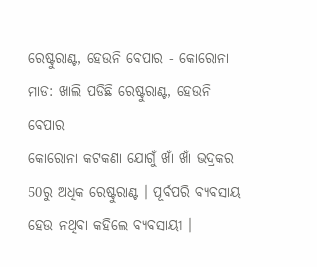ରେଷ୍ଟୁରାଣ୍ଟ, ହେଉନି ବେପାର - କୋରୋନା ମାଡ: ଖାଲି ପଡିଛି ରେଷ୍ଟୁରାଣ୍ଟ, ହେଉନି ବେପାର
କୋରୋନା କଟକଣା ଯୋଗୁଁ ଖାଁ ଖାଁ ଭଦ୍ରକର 50ରୁ ଅଧିକ ରେଷ୍ଟୁରାଣ୍ଟ । ପୂର୍ବପରି ବ୍ୟବସାୟ ହେଉ ନଥିବା କହିଲେ ବ୍ୟବସାୟୀ ।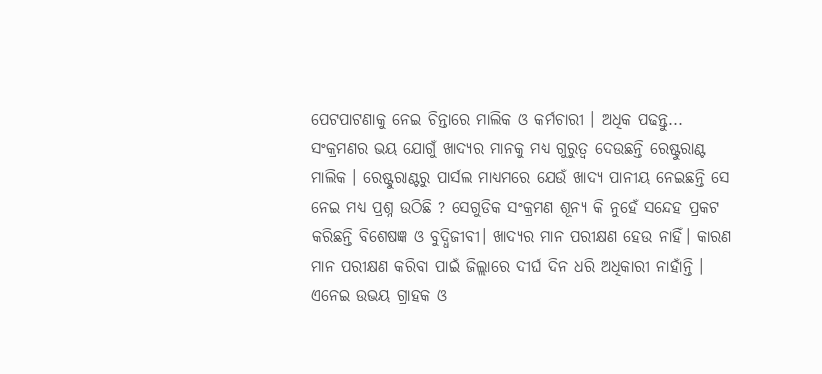ପେଟପାଟଣାକୁ ନେଇ ଚିନ୍ତାରେ ମାଲିକ ଓ କର୍ମଚାରୀ । ଅଧିକ ପଢନ୍ତୁ...
ସଂକ୍ରମଣର ଭୟ ଯୋଗୁଁ ଖାଦ୍ୟର ମାନକୁ ମଧ୍ୟ ଗୁରୁତ୍ବ ଦେଉଛନ୍ତି ରେଷ୍ଟୁରାଣ୍ଟ ମାଲିକ । ରେଷ୍ଟୁରାଣ୍ଟରୁ ପାର୍ସଲ ମାଧ୍ୟମରେ ଯେଉଁ ଖାଦ୍ୟ ପାନୀୟ ନେଇଛନ୍ତି ସେ ନେଇ ମଧ୍ୟ ପ୍ରଶ୍ନ ଉଠିଛି ? ସେଗୁଡିକ ସଂକ୍ରମଣ ଶୂନ୍ୟ କି ନୁହେଁ ସନ୍ଦେହ ପ୍ରକଟ କରିଛନ୍ତି ବିଶେଷଜ୍ଞ ଓ ବୁଦ୍ଧିଜୀବୀ। ଖାଦ୍ୟର ମାନ ପରୀକ୍ଷଣ ହେଉ ନାହିଁ। କାରଣ ମାନ ପରୀକ୍ଷଣ କରିବା ପାଇଁ ଜିଲ୍ଲାରେ ଦୀର୍ଘ ଦିନ ଧରି ଅଧିକାରୀ ନାହାଁନ୍ତି । ଏନେଇ ଉଭୟ ଗ୍ରାହକ ଓ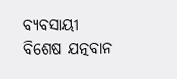ବ୍ୟବସାୟୀ ବିଶେଷ ଯତ୍ନବାନ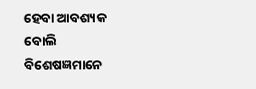ହେବା ଆବଶ୍ୟକ ବୋଲି ବିଶେଷଜ୍ଞମାନେ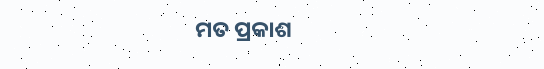ମତ ପ୍ରକାଶ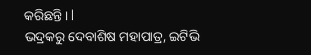କରିଛନ୍ତି। l
ଭଦ୍ରକରୁ ଦେବାଶିଷ ମହାପାତ୍ର, ଇଟିଭି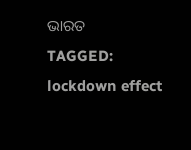ଭାରତ
TAGGED:
lockdown effect